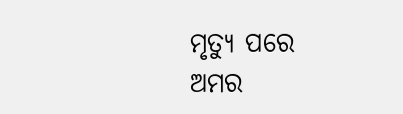ମୃତ୍ୟୁ ପରେ ଅମର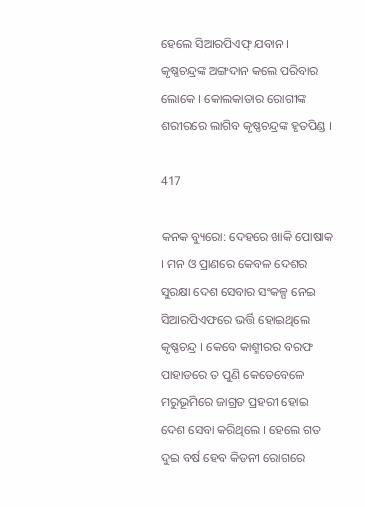ହେଲେ ସିଆରପିଏଫ୍ ଯବାନ । କୃଷ୍ଣଚନ୍ଦ୍ରଙ୍କ ଅଙ୍ଗଦାନ କଲେ ପରିବାର ଲୋକେ । କୋଲକାତାର ରୋଗୀଙ୍କ ଶରୀରରେ ଲାଗିବ କୃଷ୍ଣଚନ୍ଦ୍ରଙ୍କ ହୃତପିଣ୍ଡ ।

417

କନକ ବ୍ୟୁରୋ: ଦେହରେ ଖାକି ପୋଷାକ । ମନ ଓ ପ୍ରାଣରେ କେବଳ ଦେଶର ସୁରକ୍ଷା ଦେଶ ସେବାର ସଂକଳ୍ପ ନେଇ ସିଆରପିଏଫରେ ଭର୍ତ୍ତି ହୋଇଥିଲେ କୃଷ୍ଣଚନ୍ଦ୍ର । କେବେ କାଶ୍ମୀରର ବରଫ ପାହାଡରେ ତ ପୁଣି କେତେବେଳେ ମରୁଭୂମିରେ ଜାଗ୍ରତ ପ୍ରହରୀ ହୋଇ ଦେଶ ସେବା କରିଥିଲେ । ହେଲେ ଗତ ଦୁଇ ବର୍ଷ ହେବ କିଡନୀ ରୋଗରେ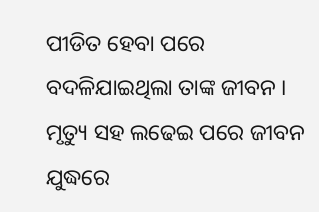ପୀଡିତ ହେବା ପରେ ବଦଳିଯାଇଥିଲା ତାଙ୍କ ଜୀବନ । ମୃତ୍ୟୁ ସହ ଲଢେଇ ପରେ ଜୀବନ ଯୁଦ୍ଧରେ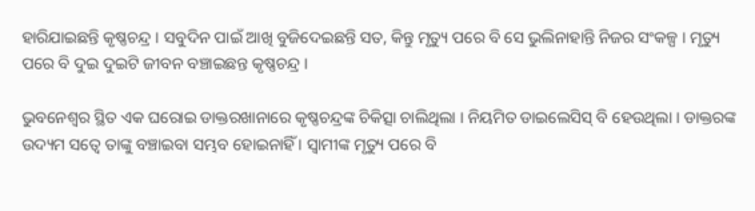ହାରିଯାଇଛନ୍ତି କୃଷ୍ଣଚନ୍ଦ୍ର । ସବୁଦିନ ପାଇଁ ଆଖି ବୁଜିଦେଇଛନ୍ତି ସତ, କିନ୍ତୁ ମୃତ୍ୟୁ ପରେ ବି ସେ ଭୁଲିନାହାନ୍ତି ନିଜର ସଂକଳ୍ପ । ମୃତ୍ୟୁ ପରେ ବି ଦୁଇ ଦୁଇଟି ଜୀବନ ବଞ୍ଚାଇଛନ୍ତ କୃଷ୍ଣଚନ୍ଦ୍ର ।

ଭୁବନେଶ୍ୱର ସ୍ଥିତ ଏକ ଘରୋଇ ଡାକ୍ତରଖାନାରେ କୃଷ୍ଣଚନ୍ଦ୍ରଙ୍କ ଚିକିତ୍ସା ଚାଲିଥିଲା । ନିୟମିତ ଡାଇଲେସିସ୍ ବି ହେଉଥିଲା । ଡାକ୍ତରଙ୍କ ଉଦ୍ୟମ ସତ୍ୱେ ତାଙ୍କୁ ବଞ୍ଚାଇବା ସମ୍ଭବ ହୋଇନାହିଁ । ସ୍ୱାମୀଙ୍କ ମୃତ୍ୟୁ ପରେ ବି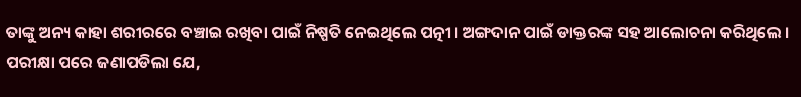ତାଙ୍କୁ ଅନ୍ୟ କାହା ଶରୀରରେ ବଞ୍ଚାଇ ରଖିବା ପାଇଁ ନିଷ୍ପତି ନେଇଥିଲେ ପତ୍ନୀ । ଅଙ୍ଗଦାନ ପାଇଁ ଡାକ୍ତରଙ୍କ ସହ ଆଲୋଚନା କରିଥିଲେ । ପରୀକ୍ଷା ପରେ ଜଣାପଡିଲା ଯେ,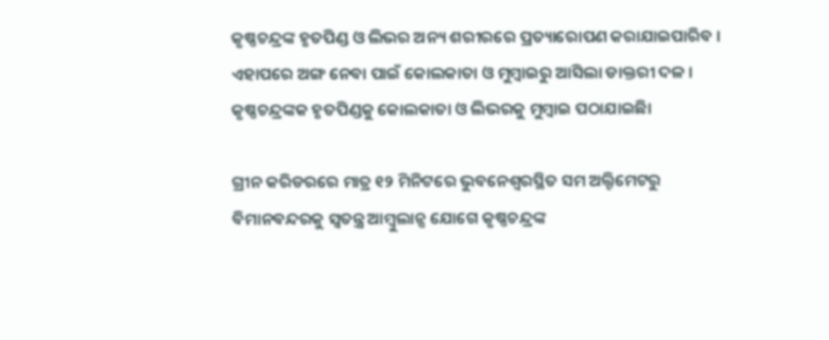କୃଷ୍ଣଚନ୍ଦ୍ରଙ୍କ ହୃତପିଣ୍ଡ ଓ ଲିଭର ଅନ୍ୟ ଶରୀରରେ ପ୍ରତ୍ୟାରୋପଣ କରାଯାଇପାରିବ । ଏହାପରେ ଅଙ୍ଗ ନେବା ପାଇଁ କୋଲକାତା ଓ ମୁମ୍ବାଇରୁ ଆସିଲା ଡାକ୍ତରୀ ଦଳ । କୃଷ୍ଣଚନ୍ଦ୍ରଙ୍କକ ହୃତପିଣ୍ଡକୁ କୋଲକାତା ଓ ଲିଭରକୁ ମୁମ୍ବାଇ ପଠାଯାଇଛିା

ଗ୍ରୀନ କରିଡରରେ ମାତ୍ର ୧୨ ମିନିଟରେ ଭୁବନେଶ୍ୱରସ୍ଥିତ ସମ ଅଲ୍ଟିମେଟରୁ ବିମାନବନ୍ଦରକୁ ସ୍ୱତନ୍ତ୍ର ଆମ୍ବୁଲାନ୍ସ ଯୋଗେ କୃଷ୍ଣଚନ୍ଦ୍ରଙ୍କ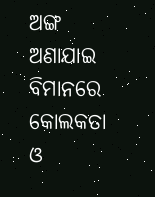ଅଙ୍ଗ ଅଣାଯାଇ ବିମାନରେ କୋଲକତା ଓ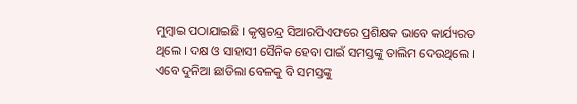ମୁମ୍ବାଇ ପଠାଯାଇଛି । କୃଷ୍ଣଚନ୍ଦ୍ର ସିଆରପିଏଫରେ ପ୍ରଶିକ୍ଷକ ଭାବେ କାର୍ଯ୍ୟରତ ଥିଲେ । ଦକ୍ଷ ଓ ସାହାସୀ ସୈନିକ ହେବା ପାଇଁ ସମସ୍ତଙ୍କୁ ତାଲିମ ଦେଉଥିଲେ । ଏବେ ଦୁନିଆ ଛାଡିଲା ବେଳକୁ ବି ସମସ୍ତଙ୍କୁ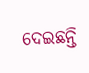ଦେଇଛନ୍ତି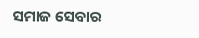ସମାଜ ସେବାର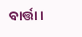ବାର୍ତ୍ତା ।